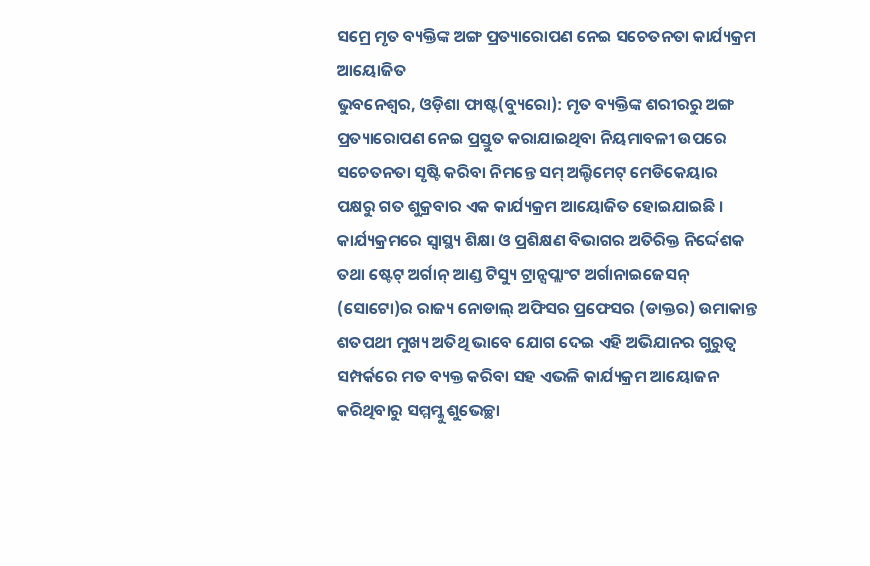ସମ୍ରେ ମୃତ ବ୍ୟକ୍ତିଙ୍କ ଅଙ୍ଗ ପ୍ରତ୍ୟାରୋପଣ ନେଇ ସଚେତନତା କାର୍ଯ୍ୟକ୍ରମ ଆୟୋଜିତ
ଭୁବନେଶ୍ୱର, ଓଡ଼ିଶା ଫାଷ୍ଟ(ବ୍ୟୁରୋ): ମୃତ ବ୍ୟକ୍ତିଙ୍କ ଶରୀରରୁ ଅଙ୍ଗ ପ୍ରତ୍ୟାରୋପଣ ନେଇ ପ୍ରସ୍ତୁତ କରାଯାଇଥିବା ନିୟମାବଳୀ ଉପରେ ସଚେତନତା ସୃଷ୍ଟି କରିବା ନିମନ୍ତେ ସମ୍ ଅଲ୍ଟିମେଟ୍ ମେଡିକେୟାର ପକ୍ଷରୁ ଗତ ଶୁକ୍ରବାର ଏକ କାର୍ଯ୍ୟକ୍ରମ ଆୟୋଜିତ ହୋଇଯାଇଛି । କାର୍ଯ୍ୟକ୍ରମରେ ସ୍ୱାସ୍ଥ୍ୟ ଶିକ୍ଷା ଓ ପ୍ରଶିକ୍ଷଣ ବିଭାଗର ଅତିରିକ୍ତ ନିର୍ଦ୍ଦେଶକ ତଥା ଷ୍ଟେଟ୍ ଅର୍ଗାନ୍ ଆଣ୍ଡ ଟିସ୍ୟୁ ଟ୍ରାନ୍ସପ୍ଲାଂଟ ଅର୍ଗାନାଇଜେସନ୍ (ସୋଟୋ)ର ରାଜ୍ୟ ନୋଡାଲ୍ ଅଫିସର ପ୍ରଫେସର (ଡାକ୍ତର) ଉମାକାନ୍ତ ଶତପଥୀ ମୁଖ୍ୟ ଅତିଥି ଭାବେ ଯୋଗ ଦେଇ ଏହି ଅଭିଯାନର ଗୁରୁତ୍ୱ ସମ୍ପର୍କରେ ମତ ବ୍ୟକ୍ତ କରିବା ସହ ଏଭଳି କାର୍ଯ୍ୟକ୍ରମ ଆୟୋଜନ କରିଥିବାରୁ ସମ୍ମମ୍କୁ ଶୁଭେଚ୍ଛା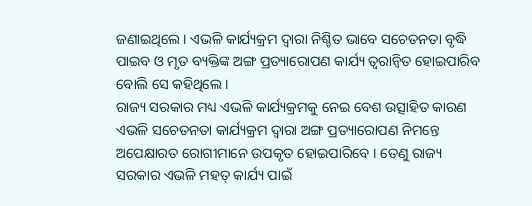ଜଣାଇଥିଲେ । ଏଭଳି କାର୍ଯ୍ୟକ୍ରମ ଦ୍ୱାରା ନିଶ୍ଚିତ ଭାବେ ସଚେତନତା ବୃଦ୍ଧି ପାଇବ ଓ ମୃତ ବ୍ୟକ୍ତିଙ୍କ ଅଙ୍ଗ ପ୍ରତ୍ୟାରୋପଣ କାର୍ଯ୍ୟ ତ୍ୱରାନ୍ୱିତ ହୋଇପାରିବ ବୋଲି ସେ କହିଥିଲେ ।
ରାଜ୍ୟ ସରକାର ମଧ୍ୟ ଏଭଳି କାର୍ଯ୍ୟକ୍ରମକୁ ନେଇ ବେଶ ଉତ୍ସାହିତ କାରଣ ଏଭଳି ସଚେତନତା କାର୍ଯ୍ୟକ୍ରମ ଦ୍ୱାରା ଅଙ୍ଗ ପ୍ରତ୍ୟାରୋପଣ ନିମନ୍ତେ ଅପେକ୍ଷାରତ ରୋଗୀମାନେ ଉପକୃତ ହୋଇପାରିବେ । ତେଣୁ ରାଜ୍ୟ ସରକାର ଏଭଳି ମହତ୍ କାର୍ଯ୍ୟ ପାଇଁ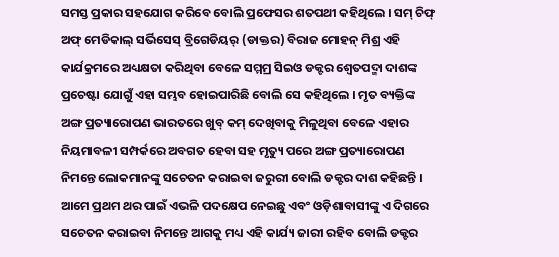ସମସ୍ତ ପ୍ରକାର ସହଯୋଗ କରିବେ ବୋଲି ପ୍ରଫେସର ଶତପଥୀ କହିଥିଲେ । ସମ୍ ଚିଫ୍ ଅଫ୍ ମେଡିକାଲ୍ ସର୍ଭିସେସ୍ ବ୍ରିଗେଡିୟର୍ (ଡାକ୍ତର) ବିରାଜ ମୋହନ୍ ମିଶ୍ର ଏହି କାର୍ଯକ୍ରମରେ ଅଧ୍ୟକ୍ଷତା କରିଥିବା ବେଳେ ସମ୍ମମ୍ର ସିଇଓ ଡକ୍ଟର ଶ୍ୱେତପଦ୍ମା ଦାଶଙ୍କ ପ୍ରଚେଷ୍ଟା ଯୋଗୁଁ ଏହା ସମ୍ଭବ ହୋଇପାରିଛି ବୋଲି ସେ କହିଥିଲେ । ମୃତ ବ୍ୟକ୍ତିଙ୍କ ଅଙ୍ଗ ପ୍ରତ୍ୟାରୋପଣ ଭାରତରେ ଖୁବ୍ କମ୍ ଦେଖିବାକୁ ମିଳୁଥିବା ବେଳେ ଏହାର ନିୟମାବଳୀ ସମ୍ପର୍କରେ ଅବଗତ ହେବା ସହ ମୃତ୍ୟୁ ପରେ ଅଙ୍ଗ ପ୍ରତ୍ୟାରୋପଣ ନିମନ୍ତେ ଲୋକମାନଙ୍କୁ ସଚେତନ କରାଇବା ଜରୁରୀ ବୋଲି ଡକ୍ଟର ଦାଶ କହିଛନ୍ତି । ଆମେ ପ୍ରଥମ ଥର ପାଇଁ ଏଭଳି ପଦକ୍ଷେପ ନେଇଛୁ ଏବଂ ଓଡ଼ିଶାବାସୀଙ୍କୁ ଏ ଦିଗରେ ସଚେତନ କରାଇବା ନିମନ୍ତେ ଆଗକୁ ମଧ୍ୟ ଏହି କାର୍ଯ୍ୟ ଜାରୀ ରହିବ ବୋଲି ଡକ୍ଟର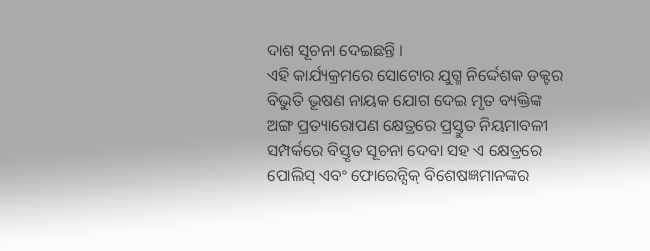ଦାଶ ସୂଚନା ଦେଇଛନ୍ତି ।
ଏହି କାର୍ଯ୍ୟକ୍ରମରେ ସୋଟୋର ଯୁଗ୍ମ ନିର୍ଦ୍ଦେଶକ ଡକ୍ଟର ବିଭୁତି ଭୂଷଣ ନାୟକ ଯୋଗ ଦେଇ ମୃତ ବ୍ୟକ୍ତିଙ୍କ ଅଙ୍ଗ ପ୍ରତ୍ୟାରୋପଣ କ୍ଷେତ୍ରରେ ପ୍ରସ୍ତୁତ ନିୟମାବଳୀ ସମ୍ପର୍କରେ ବିସ୍ତୃତ ସୂଚନା ଦେବା ସହ ଏ କ୍ଷେତ୍ରରେ ପୋଲିସ୍ ଏବଂ ଫୋରେନ୍ସିକ୍ ବିଶେଷଜ୍ଞମାନଙ୍କର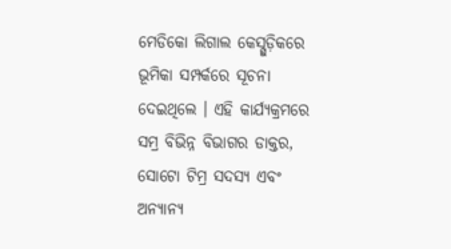ମେଡିକୋ ଲିଗାଲ କେସ୍ଗୁଡ଼ିକରେ ଭୂମିକା ସମ୍ପର୍କରେ ସୂଚନା ଦେଇଥିଲେ । ଏହି କାର୍ଯ୍ୟକ୍ରମରେ ସମ୍ର ବିଭିନ୍ନ ବିଭାଗର ଡାକ୍ତର, ସୋଟୋ ଟିମ୍ର ସଦସ୍ୟ ଏବଂ ଅନ୍ୟାନ୍ୟ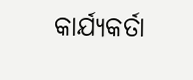କାର୍ଯ୍ୟକର୍ତା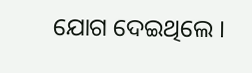ଯୋଗ ଦେଇଥିଲେ ।